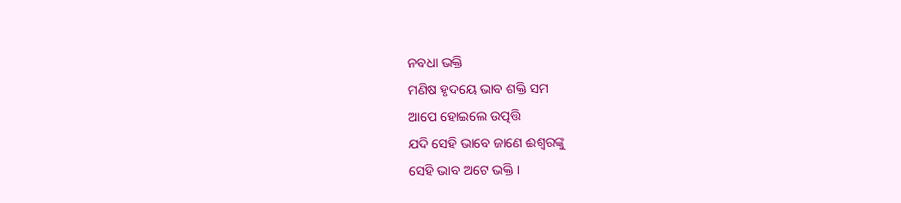ନବଧା ଭକ୍ତି
ମଣିଷ ହୃଦୟେ ଭାବ ଶକ୍ତି ସମ
ଆପେ ହୋଇଲେ ଉତ୍ପତ୍ତି
ଯଦି ସେହି ଭାବେ ଜାଣେ ଈଶ୍ୱରଙ୍କୁ
ସେହି ଭାବ ଅଟେ ଭକ୍ତି ।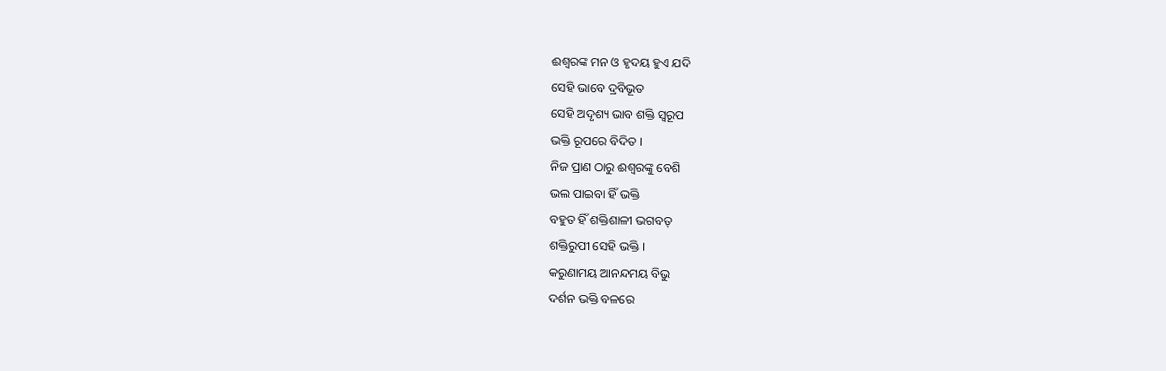ଈଶ୍ୱରଙ୍କ ମନ ଓ ହୃଦୟ ହୁଏ ଯଦି
ସେହି ଭାବେ ଦ୍ରବିଭୂତ
ସେହି ଅଦୃଶ୍ୟ ଭାବ ଶକ୍ତି ସ୍ବରୂପ
ଭକ୍ତି ରୂପରେ ବିଦିତ ।
ନିଜ ପ୍ରାଣ ଠାରୁ ଈଶ୍ୱରଙ୍କୁ ବେଶି
ଭଲ ପାଇବା ହିଁ ଭକ୍ତି
ବହୁତ ହିଁ ଶକ୍ତିଶାଳୀ ଭଗବତ୍
ଶକ୍ତିରୁପୀ ସେହି ଭକ୍ତି ।
କରୁଣାମୟ ଆନନ୍ଦମୟ ବିଭୁ
ଦର୍ଶନ ଭକ୍ତି ବଳରେ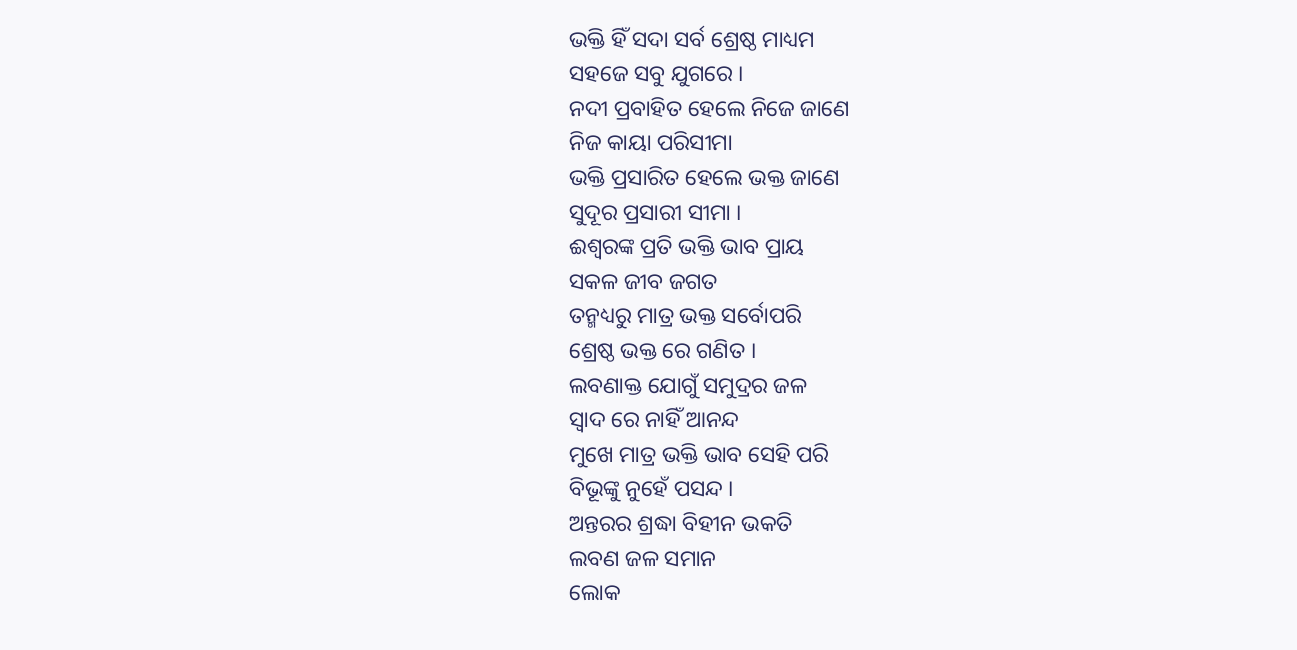ଭକ୍ତି ହିଁ ସଦା ସର୍ବ ଶ୍ରେଷ୍ଠ ମାଧ୍ୟମ
ସହଜେ ସବୁ ଯୁଗରେ ।
ନଦୀ ପ୍ରବାହିତ ହେଲେ ନିଜେ ଜାଣେ
ନିଜ କାୟା ପରିସୀମା
ଭକ୍ତି ପ୍ରସାରିତ ହେଲେ ଭକ୍ତ ଜାଣେ
ସୁଦୂର ପ୍ରସାରୀ ସୀମା ।
ଈଶ୍ୱରଙ୍କ ପ୍ରତି ଭକ୍ତି ଭାବ ପ୍ରାୟ
ସକଳ ଜୀବ ଜଗତ
ତନ୍ମଧ୍ୟରୁ ମାତ୍ର ଭକ୍ତ ସର୍ବୋପରି
ଶ୍ରେଷ୍ଠ ଭକ୍ତ ରେ ଗଣିତ ।
ଲବଣାକ୍ତ ଯୋଗୁଁ ସମୁଦ୍ରର ଜଳ
ସ୍ୱାଦ ରେ ନାହିଁ ଆନନ୍ଦ
ମୁଖେ ମାତ୍ର ଭକ୍ତି ଭାବ ସେହି ପରି
ବିଭୂଙ୍କୁ ନୁହେଁ ପସନ୍ଦ ।
ଅନ୍ତରର ଶ୍ରଦ୍ଧା ବିହୀନ ଭକତି
ଲବଣ ଜଳ ସମାନ
ଲୋକ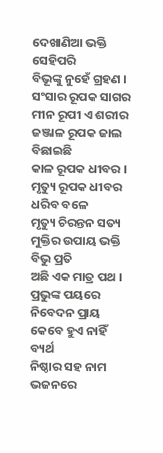ଦେଖାଣିଆ ଭକ୍ତି ସେହିପରି
ବିଭୂଙ୍କୁ ନୁହେଁ ଗ୍ରହଣ ।
ସଂସାର ରୂପକ ସାଗର
ମୀନ ରୂପୀ ଏ ଶରୀର
ଜଞ୍ଜାଳ ରୂପକ ଜାଲ ବିଛାଇଛି
କାଳ ରୂପକ ଧୀବର ।
ମୃତ୍ୟୁ ରୂପକ ଧୀବର ଧରିବ ବଳେ
ମୃତ୍ୟୁ ଚିରନ୍ତନ ସତ୍ୟ
ମୁକ୍ତିର ଉପାୟ ଭକ୍ତି ବିଭୁ ପ୍ରତି
ଅଛି ଏକ ମାତ୍ର ପଥ ।
ପ୍ରଭୁଙ୍କ ପୟରେ ନିବେଦନ ପ୍ରାୟ
କେବେ ହୁଏ ନାହିଁ ବ୍ୟର୍ଥ
ନିଷ୍ଠାର ସହ ନାମ ଭଜନରେ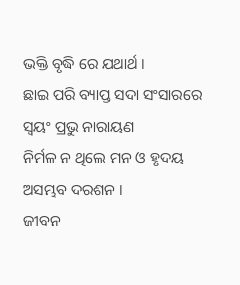ଭକ୍ତି ବୃଦ୍ଧି ରେ ଯଥାର୍ଥ ।
ଛାଇ ପରି ବ୍ୟାପ୍ତ ସଦା ସଂସାରରେ
ସ୍ଵୟଂ ପ୍ରଭୁ ନାରାୟଣ
ନିର୍ମଳ ନ ଥିଲେ ମନ ଓ ହୃଦୟ
ଅସମ୍ଭବ ଦରଶନ ।
ଜୀବନ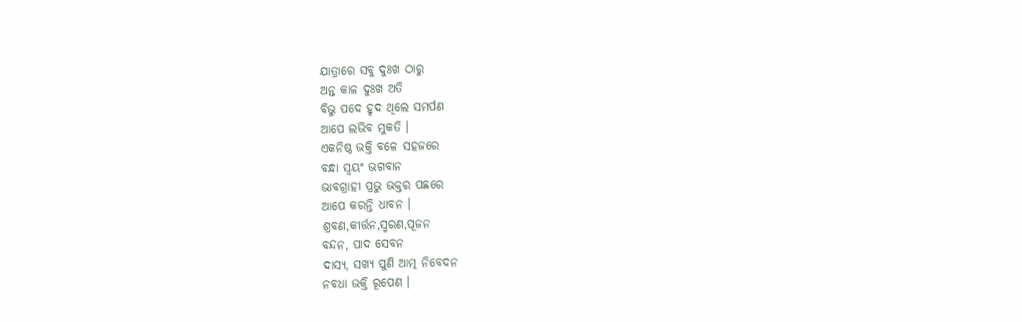ଯାତ୍ରାରେ ସବୁ ଦୁଃଖ ଠାରୁ
ଅନ୍ତ କାଳ ଦୁଃଖ ଅତି
ବିଭୁ ପଦେ ହୃଦ ଥିଲେ ସମର୍ପଣ
ଆପେ ଲଭିବ ମୁକତି ।
ଏକନିଷ୍ଠ ଭକ୍ତି ବଳେ ସହଜରେ
ବନ୍ଧା ସ୍ଵୟଂ ଭଗବାନ
ଭାବଗ୍ରାହୀ ପ୍ରଭୁ ଭକ୍ତର ପଛରେ
ଆପେ କରନ୍ତି ଧାବନ ।
ଶ୍ରବଣ,କୀର୍ତ୍ତନ,ସ୍ମରଣ,ପୂଜନ
ବନ୍ଦନ, ପାଦ ସେବନ
ଦାସ୍ୟ, ସଖ୍ୟ ପୁଣି ଆତ୍ମ ନିବେଦନ
ନବଧା ଭକ୍ତି ରୂପେଣ ।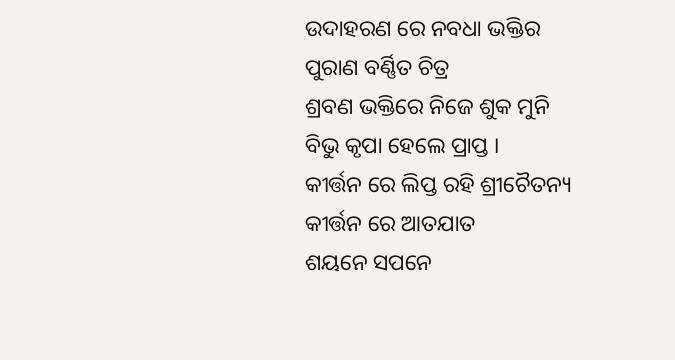ଉଦାହରଣ ରେ ନବଧା ଭକ୍ତିର
ପୁରାଣ ବର୍ଣ୍ଣିତ ଚିତ୍ର
ଶ୍ରବଣ ଭକ୍ତିରେ ନିଜେ ଶୁକ ମୁନି
ବିଭୁ କୃପା ହେଲେ ପ୍ରାପ୍ତ ।
କୀର୍ତ୍ତନ ରେ ଲିପ୍ତ ରହି ଶ୍ରୀଚୈତନ୍ୟ
କୀର୍ତ୍ତନ ରେ ଆତଯାତ
ଶୟନେ ସପନେ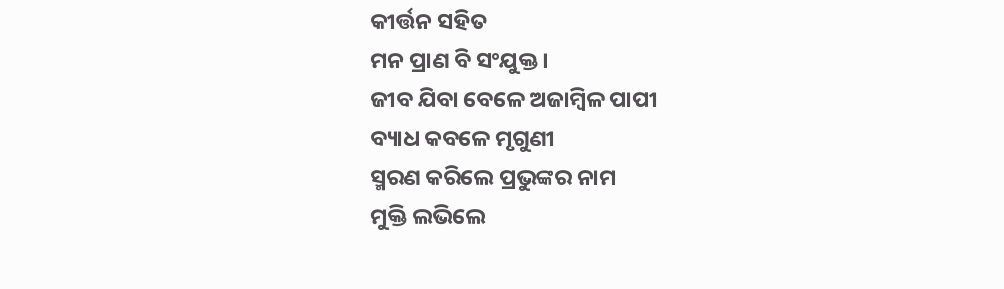କୀର୍ତ୍ତନ ସହିତ
ମନ ପ୍ରାଣ ବି ସଂଯୁକ୍ତ ।
ଜୀବ ଯିବା ବେଳେ ଅଜାମ୍ବିଳ ପାପୀ
ବ୍ୟାଧ କବଳେ ମୃଗୁଣୀ
ସ୍ମରଣ କରିଲେ ପ୍ରଭୁଙ୍କର ନାମ
ମୁକ୍ତି ଲଭିଲେ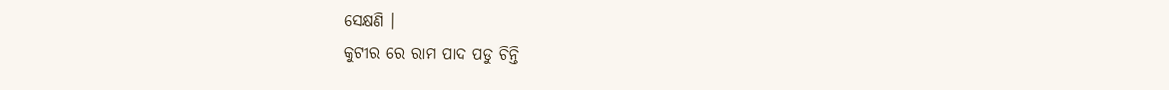ସେକ୍ଷଣି ।
କୁଟୀର ରେ ରାମ ପାଦ ପଡୁ ଚିନ୍ତି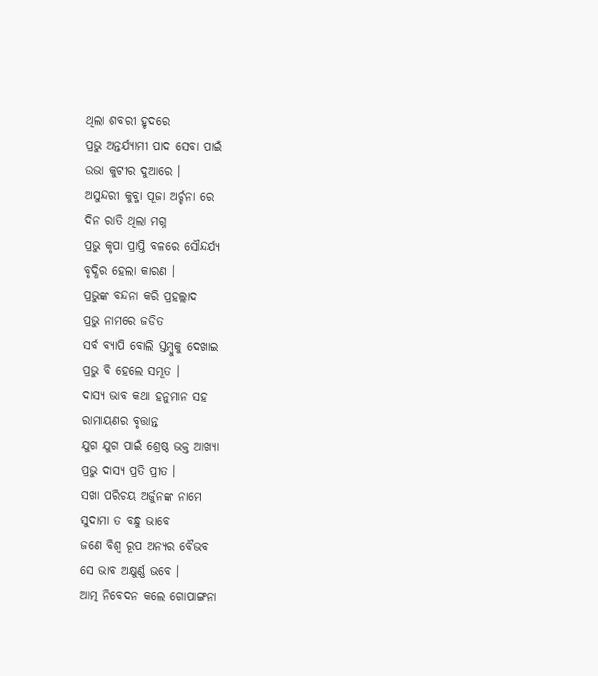ଥିଲା ଶବରୀ ହୃଦରେ
ପ୍ରଭୁ ଅନ୍ତର୍ଯ୍ୟାମୀ ପାଦ ସେବା ପାଇଁ
ଉଭା କୁଟୀର ଦୁଆରେ ।
ଅସୁନ୍ଦରୀ କୁବ୍ଜା ପୂଜା ଅର୍ଚ୍ଚନା ରେ
ଦିନ ରାତି ଥିଲା ମଗ୍ନ
ପ୍ରଭୁ କୃପା ପ୍ରାପ୍ତି ବଳରେ ସୌନ୍ଦର୍ଯ୍ୟ
ବୃଦ୍ଧିର ହେଲା କାରଣ ।
ପ୍ରଭୁଙ୍କ ବନ୍ଦନା କରି ପ୍ରହଲ୍ଲାଦ
ପ୍ରଭୁ ନାମରେ ଜଡିତ
ସର୍ବ ବ୍ୟାପି ବୋଲି ସ୍ତମ୍ବୁକୁ ଦେଖାଇ
ପ୍ରଭୁ ବି ହେଲେ ସମ୍ଭୂତ ।
ଦାସ୍ୟ ଭାବ କଥା ହନୁମାନ ସହ
ରାମାୟଣର ବୃତ୍ତାନ୍ତ
ଯୁଗ ଯୁଗ ପାଇଁ ଶ୍ରେଷ୍ଠ ଭକ୍ତ ଆଖ୍ୟା
ପ୍ରଭୁ ଦାସ୍ୟ ପ୍ରତି ପ୍ରୀତ ।
ସଖା ପରିଚୟ ଅର୍ଜୁନଙ୍କ ନାମେ
ସୁଦାମା ତ ବନ୍ଧୁ ଭାବେ
ଜଣେ ବିଶ୍ଵ ରୂପ ଅନ୍ୟର ବୈଭବ
ସେ ଭାବ ଅକ୍ଷୁର୍ଣ୍ଣ ଭବେ ।
ଆତ୍ମ ନିବେଦନ କଲେ ଗୋପାଙ୍ଗନା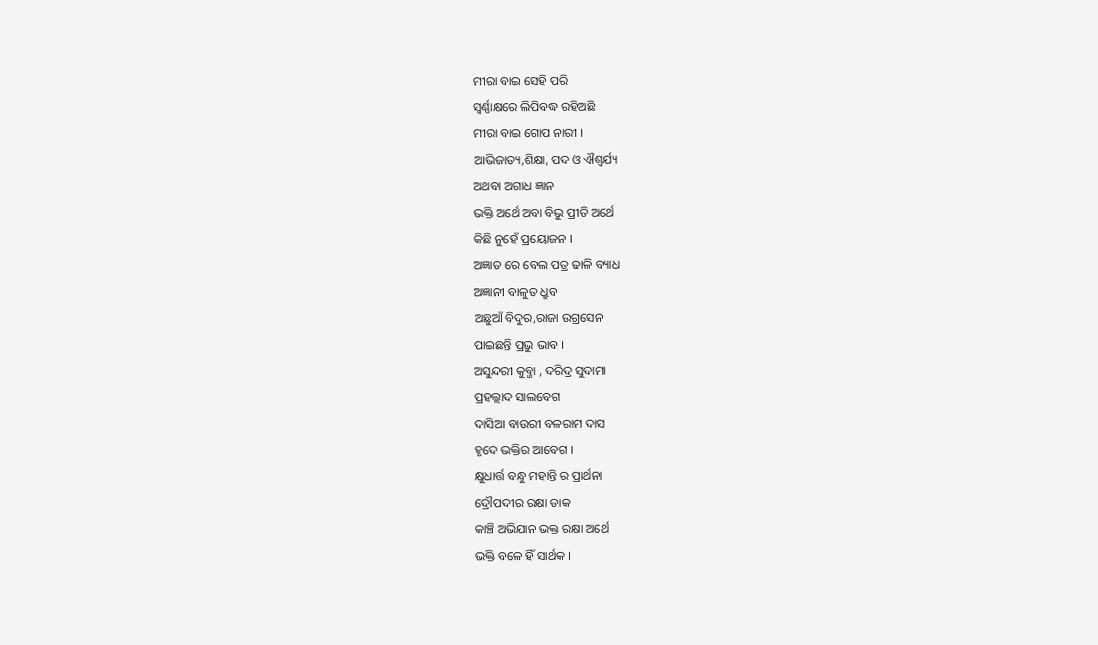ମୀରା ବାଇ ସେହି ପରି
ସ୍ୱର୍ଣ୍ଣାକ୍ଷରେ ଲିପିବଦ୍ଧ ରହିଅଛି
ମୀରା ବାଇ ଗୋପ ନାରୀ ।
ଆଭିଜାତ୍ୟ,ଶିକ୍ଷା, ପଦ ଓ ଐଶ୍ୱର୍ଯ୍ୟ
ଅଥବା ଅଗାଧ ଜ୍ଞାନ
ଭକ୍ତି ଅର୍ଥେ ଅବା ବିଭୁ ପ୍ରୀତି ଅର୍ଥେ
କିଛି ନୁହେଁ ପ୍ରୟୋଜନ ।
ଅଜ୍ଞାତ ରେ ବେଲ ପତ୍ର ଢାଳି ବ୍ୟାଧ
ଅଜ୍ଞାନୀ ବାଳୁତ ଧ୍ରୁବ
ଅଛୁଆଁ ବିଦୁର,ରାଜା ଉଗ୍ରସେନ
ପାଇଛନ୍ତି ପ୍ରଭୁ ଭାବ ।
ଅସୁନ୍ଦରୀ କୁବ୍ଜା , ଦରିଦ୍ର ସୁଦାମା
ପ୍ରହଲ୍ଲାଦ ସାଲବେଗ
ଦାସିଆ ବାଉରୀ ବଳରାମ ଦାସ
ହୃଦେ ଭକ୍ତିର ଆବେଗ ।
କ୍ଷୁଧାର୍ତ୍ତ ବନ୍ଧୁ ମହାନ୍ତି ର ପ୍ରାର୍ଥନା
ଦ୍ରୌପଦୀର ରକ୍ଷା ଡାକ
କାଞ୍ଚି ଅଭିଯାନ ଭକ୍ତ ରକ୍ଷା ଅର୍ଥେ
ଭକ୍ତି ବଳେ ହିଁ ସାର୍ଥକ ।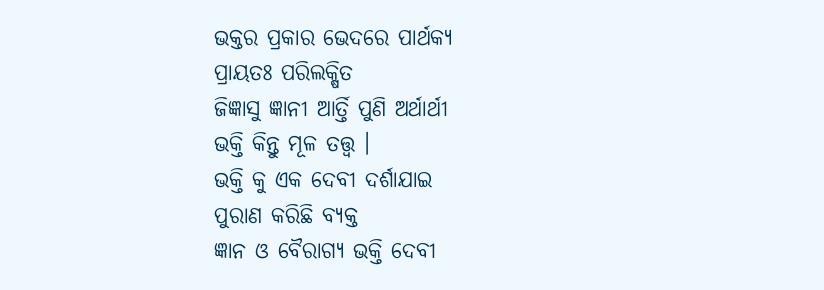ଭକ୍ତର ପ୍ରକାର ଭେଦରେ ପାର୍ଥକ୍ୟ
ପ୍ରାୟତଃ ପରିଲକ୍ଷିତ
ଜିଜ୍ଞାସୁ ଜ୍ଞାନୀ ଆର୍ତ୍ତି ପୁଣି ଅର୍ଥାର୍ଥୀ
ଭକ୍ତି କିନ୍ତୁ ମୂଳ ତତ୍ତ୍ୱ ।
ଭକ୍ତି କୁ ଏକ ଦେବୀ ଦର୍ଶାଯାଇ
ପୁରାଣ କରିଛି ବ୍ୟକ୍ତ
ଜ୍ଞାନ ଓ ବୈରାଗ୍ୟ ଭକ୍ତି ଦେବୀ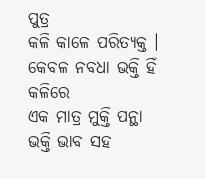ପୁତ୍ର
କଳି କାଳେ ପରିତ୍ୟକ୍ତ ।
କେବଳ ନବଧା ଭକ୍ତି ହିଁ କଳିରେ
ଏକ ମାତ୍ର ମୁକ୍ତି ପନ୍ଥା
ଭକ୍ତି ଭାବ ସହ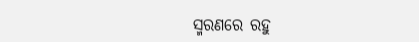ସ୍ମରଣରେ ରହୁ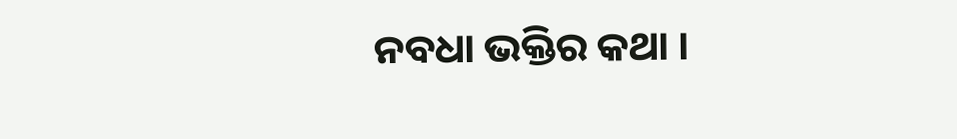ନବଧା ଭକ୍ତିର କଥା ।